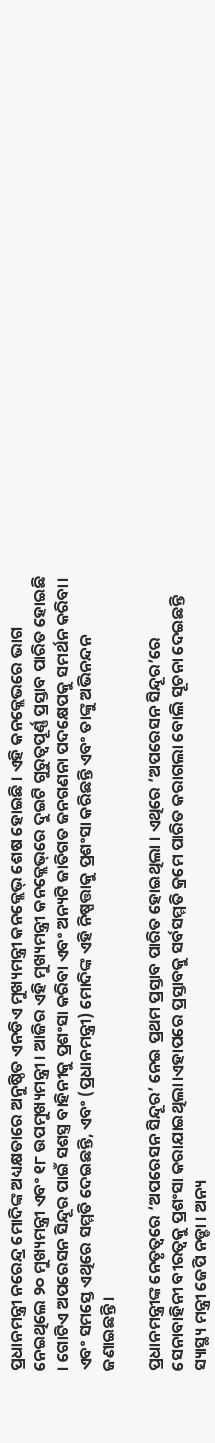ପ୍ରଧାନମନ୍ତ୍ରୀ ନରେନ୍ଦ୍ର ମୋଦିଙ୍କ ଅଧ୍ୟକ୍ଷତାରେ ଅନୁଷ୍ଠିତ ଏନଡିଏ ମୁଖ୍ୟମନ୍ତ୍ରୀ କନକ୍ଲେଭ୍ ଶେଷ ହୋଇଛି । ଏହି କନକ୍ଲେଭରେ ଭାଗ ନେଇଥିଲେ ୨୦ ମୁଖ୍ୟମନ୍ତ୍ରୀ ଏବଂ ୧୮ ଉପମୁଖ୍ୟମନ୍ତ୍ରୀ । ଆଜିର ଏହି ମୁଖ୍ୟମନ୍ତ୍ରୀ କନକ୍ଲେଭ୍‌ରେ ଦୁଇଟି ଗୁରୁତ୍ବପୂର୍ଣ୍ଣ ପ୍ରସ୍ତାବ ପାରିତ ହୋଇଛି । ଗୋଟିଏ ଅପରେସନ ସିନ୍ଦୂର ପାଇଁ ସଶସ୍ତ୍ର ବାହିନୀକୁ ପ୍ରଶଂସା କରିବା ଏବଂ ଅନ୍ୟଟି ଜାତିଗତ ଜନଗଣନା ପଦକ୍ଷେପକୁ ସମର୍ଥନ କରିବା। ଏବଂ ସମସ୍ତେ ଏଥିରେ ସମ୍ମତି ଦେଇଛନ୍ତି, ଏବଂ (ପ୍ରଧାନମନ୍ତ୍ରୀ) ମୋଦିଙ୍କ ଏହି ନିଷ୍ପତ୍ତାକୁ ପ୍ରଶଂସା କରିଛନ୍ତି ଏବଂ ତାଙ୍କୁ ଅଭିନନ୍ଦନ ଜଣାଇଛନ୍ତି।

ପ୍ରଧାନମନ୍ତ୍ରୀଙ୍କ ନେତୃତ୍ବରେ ‘ଅପରେସନ ସିନ୍ଦୂର’ ନେଇ ପ୍ରଥମ ପ୍ରସ୍ତାବ ପାରିତ ହୋଇଥିଲା । ଏଥିରେ ‘ଅପରେସନ ସିନ୍ଦୂର’ରେ ସେନାବାହିନୀ ବୀରତ୍ବକୁ ପ୍ରଶଂସା କରାଯାଇଥିଲା।ଏହାପରେ ପ୍ରସ୍ତାବକୁ ସର୍ବସମ୍ମତି କ୍ରମେ ପାରିତ କରାଗଲା ବୋଲି ସୂଚନା ଦେଇଛନ୍ତି ସ୍ୟାସ୍ଥ୍ୟ ମନ୍ତ୍ରୀ ଜେପି ନଡ୍ଡା । ଅନ୍ୟ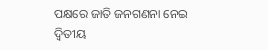ପକ୍ଷରେ ଜାତି ଜନଗଣନା ନେଇ ଦ୍ବିତୀୟ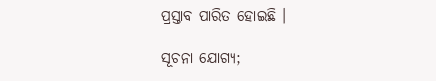ପ୍ରସ୍ତାବ ପାରିତ ହୋଇଛି ।

ସୂଚନା ଯୋଗ୍ୟ;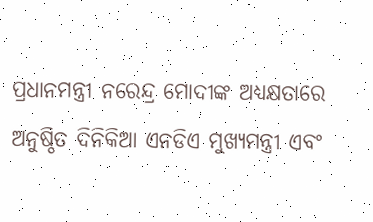ପ୍ରଧାନମନ୍ତ୍ରୀ ନରେନ୍ଦ୍ର ମୋଦୀଙ୍କ ଅଧ୍ୟକ୍ଷତାରେ ଅନୁଷ୍ଠିତ ଦିନିକିଆ ଏନଡିଏ ମୁଖ୍ୟମନ୍ତ୍ରୀ ଏବଂ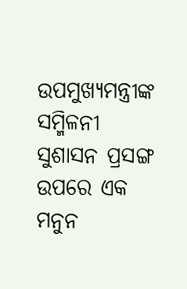ଉପମୁଖ୍ୟମନ୍ତ୍ରୀଙ୍କ ସମ୍ମିଳନୀ ସୁଶାସନ ପ୍ରସଙ୍ଗ ଉପରେ ଏକ ମନୁନ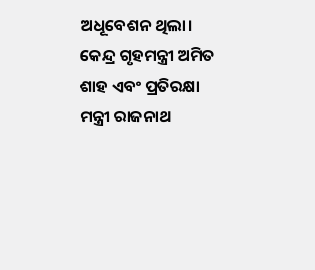ଅଧୂବେଶନ ଥିଲା। କେନ୍ଦ୍ର ଗୃହମନ୍ତ୍ରୀ ଅମିତ ଶାହ ଏବଂ ପ୍ରତିରକ୍ଷା ମନ୍ତ୍ରୀ ରାଜନାଥ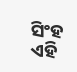ସିଂହ ଏହି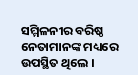ସମ୍ମିଳନୀର ବରିଷ୍ଠ ନେତାମାନଙ୍କ ମଧ୍ୟରେ ଉପସ୍ଥିତ ଥିଲେ ।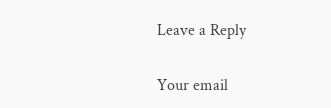Leave a Reply

Your email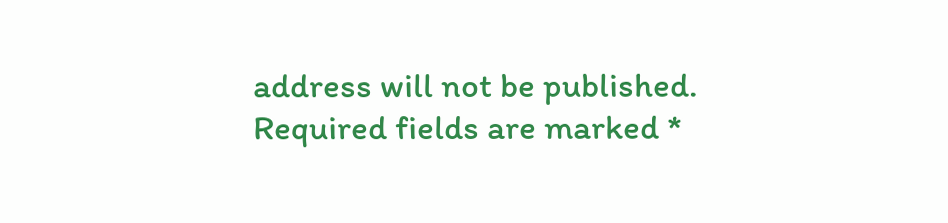address will not be published. Required fields are marked *